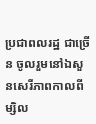ប្រជាពលរដ្ឋ ជាច្រើន ចូលរួមនៅឯសួនសេរីភាពកាលពីម្សិល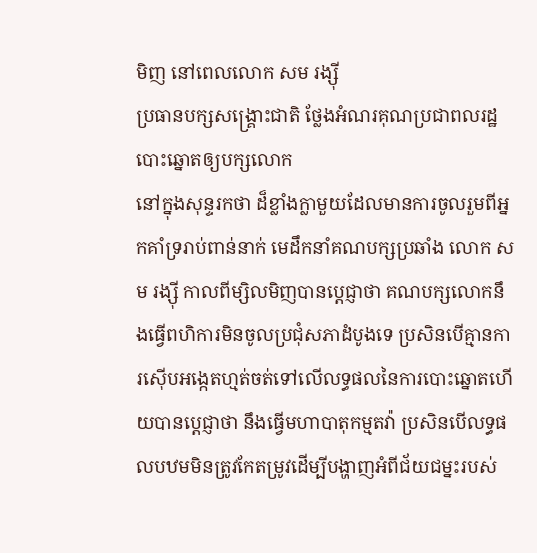មិញ នៅពេលលោក សម រង្ស៊ី
ប្រធានបក្សសង្គ្រោះជាតិ ថ្លែងអំណរគុណប្រជាពលរដ្ឋបោះឆ្នោតឲ្យបក្សលោក
នៅក្នុងសុន្ទរកថា ដ៏ខ្លាំងក្លាមួយដែលមានការចូលរួមពីអ្នកគាំទ្ររាប់ពាន់នាក់ មេដឹកនាំគណបក្សប្រឆាំង លោក សម រង្ស៊ី កាលពីម្សិលមិញបានប្តេជ្ញាថា គណបក្សលោកនឹងធ្វើពហិការមិនចូលប្រជុំសភាដំបូងទេ ប្រសិនបើគ្មានការស៊ើបអង្កេតហ្មត់ចត់ទៅលើលទ្ធផលនៃការបោះឆ្នោតហើយបានប្តេជ្ញាថា នឹងធ្វើមហាបាតុកម្មតវ៉ា ប្រសិនបើលទ្ធផលបឋមមិនត្រូវកែតម្រូវដើម្បីបង្ហាញអំពីជ័យជម្នះរបស់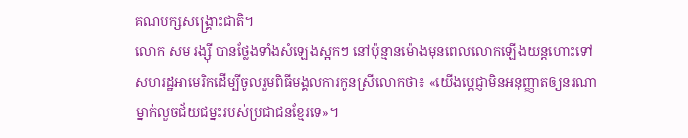គណបក្សសង្គ្រោះជាតិ។
លោក សម រង្ស៊ី បានថ្លែងទាំងសំឡេងស្អកៗ នៅប៉ុន្មានម៉ោងមុនពេលលោកឡើងយន្តហោះទៅសហរដ្ឋអាមេរិកដើម្បីចូលរួមពិធីមង្គលការកូនស្រីលោកថា៖ «យើងប្តេជ្ញាមិនអនុញ្ញាតឲ្យនរណាម្នាក់លួចជ័យជម្នះរបស់ប្រជាជនខ្មែរទេ»។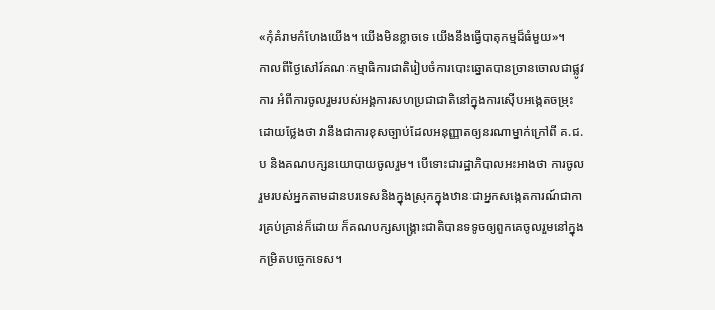«កុំគំរាមកំហែងយើង។ យើងមិនខ្លាចទេ យើងនឹងធ្វើបាតុកម្មដ៏ធំមួយ»។
កាលពីថ្ងៃសៅរ៍គណៈកម្មាធិការជាតិរៀបចំការបោះឆ្នោតបានច្រានចោលជាផ្លូវការ អំពីការចូលរួមរបស់អង្គការសហប្រជាជាតិនៅក្នុងការស៊ើបអង្កេតចម្រុះ ដោយថ្លែងថា វានឹងជាការខុសច្បាប់ដែលអនុញ្ញាតឲ្យនរណាម្នាក់ក្រៅពី គ.ជ.ប និងគណបក្សនយោបាយចូលរួម។ បើទោះជារដ្ឋាភិបាលអះអាងថា ការចូលរួមរបស់អ្នកតាមដានបរទេសនិងក្នុងស្រុកក្នុងឋានៈជាអ្នកសង្កេតការណ៍ជាការគ្រប់គ្រាន់ក៏ដោយ ក៏គណបក្សសង្គ្រោះជាតិបានទទូចឲ្យពួកគេចូលរួមនៅក្នុងកម្រិតបច្ចេកទេស។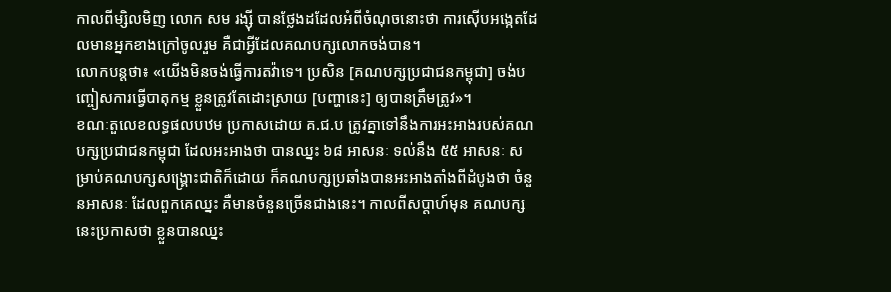កាលពីម្សិលមិញ លោក សម រង្ស៊ី បានថ្លែងដដែលអំពីចំណុចនោះថា ការស៊ើបអង្កេតដែលមានអ្នកខាងក្រៅចូលរួម គឺជាអ្វីដែលគណបក្សលោកចង់បាន។
លោកបន្តថា៖ «យើងមិនចង់ធ្វើការតវ៉ាទេ។ ប្រសិន [គណបក្សប្រជាជនកម្ពុជា] ចង់បញ្ចៀសការធ្វើបាតុកម្ម ខ្លួនត្រូវតែដោះស្រាយ [បញ្ហានេះ] ឲ្យបានត្រឹមត្រូវ»។
ខណៈតួលេខលទ្ធផលបឋម ប្រកាសដោយ គ.ជ.ប ត្រូវគ្នាទៅនឹងការអះអាងរបស់គណបក្សប្រជាជនកម្ពុជា ដែលអះអាងថា បានឈ្នះ ៦៨ អាសនៈ ទល់នឹង ៥៥ អាសនៈ សម្រាប់គណបក្សសង្គ្រោះជាតិក៏ដោយ ក៏គណបក្សប្រឆាំងបានអះអាងតាំងពីដំបូងថា ចំនួនអាសនៈ ដែលពួកគេឈ្នះ គឺមានចំនួនច្រើនជាងនេះ។ កាលពីសប្តាហ៍មុន គណបក្សនេះប្រកាសថា ខ្លួនបានឈ្នះ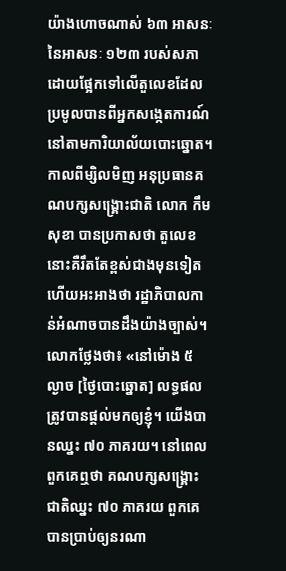យ៉ាងហោចណាស់ ៦៣ អាសនៈ នៃអាសនៈ ១២៣ របស់សភា ដោយផ្អែកទៅលើតួលេខដែលប្រមូលបានពីអ្នកសង្កេតការណ៍នៅតាមការិយាល័យបោះឆ្នោត។
កាលពីម្សិលមិញ អនុប្រធានគណបក្សសង្គ្រោះជាតិ លោក កឹម សុខា បានប្រកាសថា តួលេខនោះគឺរឹតតែខ្ពស់ជាងមុនទៀត ហើយអះអាងថា រដ្ឋាភិបាលកាន់អំណាចបានដឹងយ៉ាងច្បាស់។
លោកថ្លែងថា៖ «នៅម៉ោង ៥ ល្ងាច [ថ្ងៃបោះឆ្នោត] លទ្ធផលត្រូវបានផ្តល់មកឲ្យខ្ញុំ។ យើងបានឈ្នះ ៧០ ភាគរយ។ នៅពេលពួកគេឮថា គណបក្សសង្គ្រោះជាតិឈ្នះ ៧០ ភាគរយ ពួកគេបានប្រាប់ឲ្យនរណា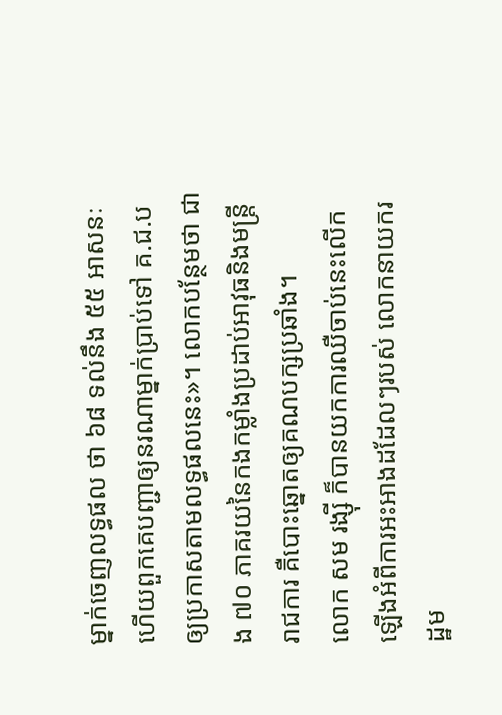ម្នាក់ចេញលទ្ធផល ថា ៦៨ ទល់នឹង ៥៥ អាសនៈ ហើយពួកគេបញ្ជាឲ្យនរណាម្នាក់ប្រាប់ទៅ គ.ជ.ប ឲ្យប្រកាសតាមលទ្ធផលនេះ»។ លោកបន្ថែមថា ជាង ៧០ ភាគរយនៃកងកម្លាំងប្រដាប់អាវុធនិងមន្រ្តីរាជការ គឺបោះឆ្នោតឲ្យគណបក្សប្រឆាំង។
លោក សម រង្ស៊ី ក៏បានយកការឈឺចាប់នេះលើកឡើងអំពីការអះអាងដដែលៗរបស់ លោកនាយករដ្ឋម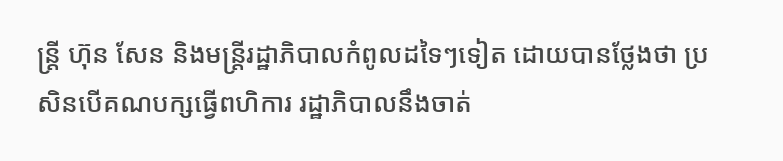ន្រ្តី ហ៊ុន សែន និងមន្រ្តីរដ្ឋាភិបាលកំពូលដទៃៗទៀត ដោយបានថ្លែងថា ប្រសិនបើគណបក្សធ្វើពហិការ រដ្ឋាភិបាលនឹងចាត់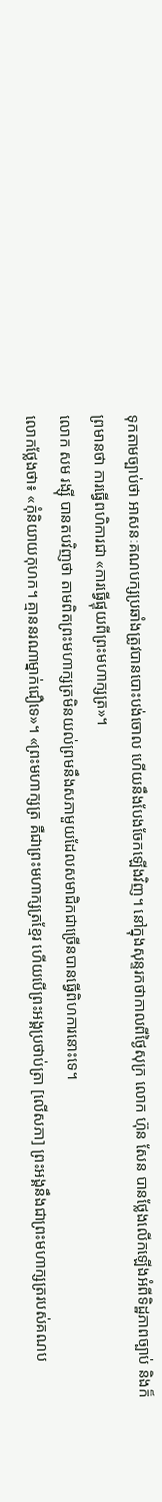ទុកតាមច្បាប់ថា អាសនៈគណបក្សប្រឆាំងត្រូវបានបោះបង់ចោល ហើយនឹងបែងចែកឡើងវិញ។ នៅក្នុងសុន្ទរកថាកាលពីថ្ងៃសុក្រ លោក ហ៊ុន សែន បានថ្លែងលើកឡើងអំពីទិដ្ឋភាពច្បាប់ និងក៏ព្រមានថា ការធ្វើពហិការជា «ការធ្វើផ្ទុយពីព្រះមហាក្សត្រ»។
លោក សម រង្ស៊ី បានតបវិញថា តាមពិតព្រះមហាក្សត្រមិនយល់ព្រមនឹងសភាមួយដែលសមាជិកជាច្រើនបានធ្វើពិហការនោះទេ។
លោកថ្លែងថា៖ «កុំនិយាយកុហក។ គ្មាននរណាម្នាក់ជឿទេ»។ «ព្រះមហាក្សត្រ គឺជាព្រះមហាក្សត្រខ្មែរ ហើយបើព្រះអង្គប្រថាប់ត្រា [លើសភា] ព្រះអង្គនឹងជាព្រះមហាក្សត្ររបស់គណប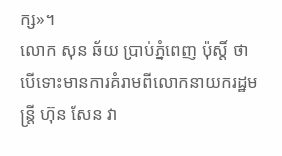ក្ស»។
លោក សុន ឆ័យ ប្រាប់ភ្នំពេញ ប៉ុស្តិ៍ ថា បើទោះមានការគំរាមពីលោកនាយករដ្ឋមន្រ្តី ហ៊ុន សែន វា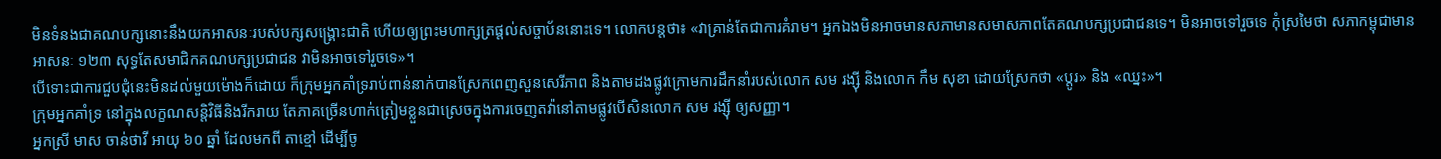មិនទំនងជាគណបក្សនោះនឹងយកអាសនៈរបស់បក្សសង្គ្រោះជាតិ ហើយឲ្យព្រះមហាក្សត្រផ្តល់សច្ចាប័ននោះទេ។ លោកបន្តថា៖ «វាគ្រាន់តែជាការគំរាម។ អ្នកឯងមិនអាចមានសភាមានសមាសភាពតែគណបក្សប្រជាជនទេ។ មិនអាចទៅរួចទេ កុំស្រមៃថា សភាកម្ពុជាមានអាសនៈ ១២៣ សុទ្ធតែសមាជិកគណបក្សប្រជាជន វាមិនអាចទៅរួចទេ»។
បើទោះជាការជួបជុំនេះមិនដល់មួយម៉ោងក៏ដោយ ក៏ក្រុមអ្នកគាំទ្ររាប់ពាន់នាក់បានស្រែកពេញសួនសេរីភាព និងតាមដងផ្លូវក្រោមការដឹកនាំរបស់លោក សម រង្ស៊ី និងលោក កឹម សុខា ដោយស្រែកថា «ប្តូរ» និង «ឈ្នះ»។
ក្រុមអ្នកគាំទ្រ នៅក្នុងលក្ខណសន្តិវិធីនិងរីករាយ តែភាគច្រើនហាក់ត្រៀមខ្លួនជាស្រេចក្នុងការចេញតវ៉ានៅតាមផ្លូវបើសិនលោក សម រង្ស៊ី ឲ្យសញ្ញា។
អ្នកស្រី មាស ចាន់ថាវី អាយុ ៦០ ឆ្នាំ ដែលមកពី តាខ្មៅ ដើម្បីចូ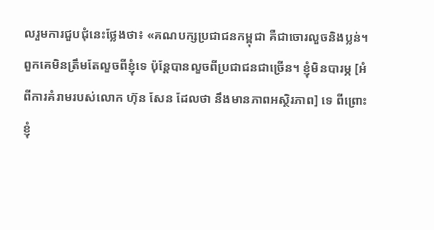លរួមការជួបជុំនេះថ្លែងថា៖ «គណបក្សប្រជាជនកម្ពុជា គឺជាចោរលួចនិងប្លន់។ ពួកគេមិនត្រឹមតែលួចពីខ្ញុំទេ ប៉ុន្តែបានលួចពីប្រជាជនជាច្រើន។ ខ្ញុំមិនបារម្ភ [អំពីការគំរាមរបស់លោក ហ៊ុន សែន ដែលថា នឹងមានភាពអស្ថិរភាព] ទេ ពីព្រោះ ខ្ញុំ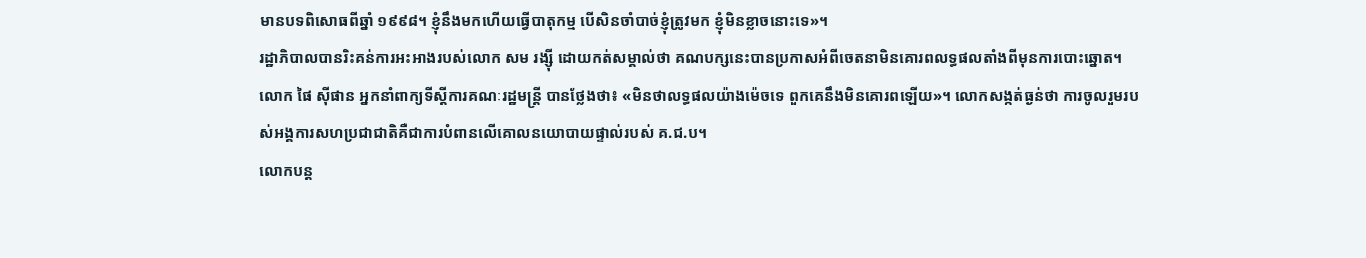មានបទពិសោធពីឆ្នាំ ១៩៩៨។ ខ្ញុំនឹងមកហើយធ្វើបាតុកម្ម បើសិនចាំបាច់ខ្ញុំត្រូវមក ខ្ញុំមិនខ្លាចនោះទេ»។
រដ្ឋាភិបាលបានរិះគន់ការអះអាងរបស់លោក សម រង្ស៊ី ដោយកត់សម្គាល់ថា គណបក្សនេះបានប្រកាសអំពីចេតនាមិនគោរពលទ្ធផលតាំងពីមុនការបោះឆ្នោត។
លោក ផៃ ស៊ីផាន អ្នកនាំពាក្យទីស្តីការគណៈរដ្ឋមន្រ្តី បានថ្លែងថា៖ «មិនថាលទ្ធផលយ៉ាងម៉េចទេ ពួកគេនឹងមិនគោរពឡើយ»។ លោកសង្កត់ធ្ងន់ថា ការចូលរួមរបស់អង្គការសហប្រជាជាតិគឺជាការបំពានលើគោលនយោបាយផ្ទាល់របស់ គ.ជ.ប។
លោកបន្ត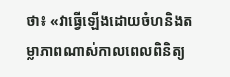ថា៖ «វាធ្វើឡើងដោយចំហនិងតម្លាភាពណាស់កាលពេលពិនិត្យ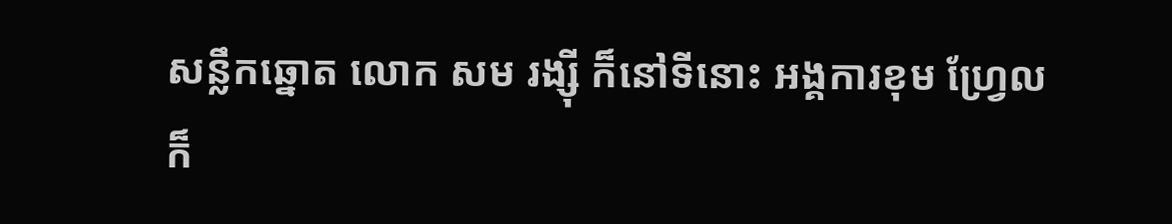សន្លឹកឆ្នោត លោក សម រង្ស៊ី ក៏នៅទីនោះ អង្គការខុម ហ្វ្រែល ក៏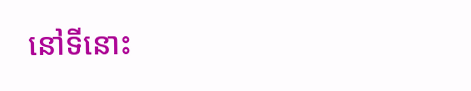នៅទីនោះ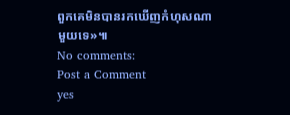ពួកគេមិនបានរកឃើញកំហុសណាមួយទេ»៕
No comments:
Post a Comment
yes